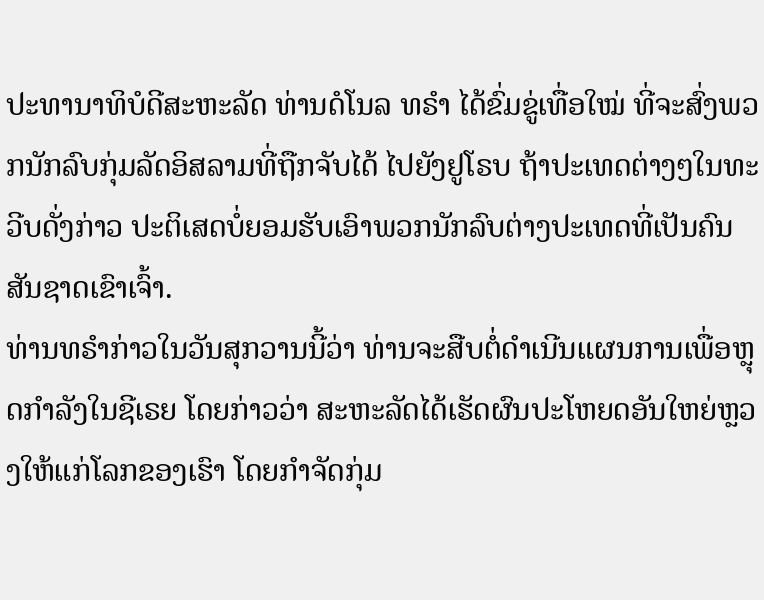ປະທານາທິບໍດີສະຫະລັດ ທ່ານດໍໂນລ ທຣຳ ໄດ້ຂົ່ມຂູ່ເທື່ອໃໝ່ ທີ່ຈະສົ່ງພວກນັກລົບກຸ່ມລັດອິສລາມທີ່ຖືກຈັບໄດ້ ໄປຍັງຢູໂຣບ ຖ້າປະເທດຕ່າງໆໃນທະວີບດັ່ງກ່າວ ປະຕິເສດບໍ່ຍອມຮັບເອົາພວກນັກລົບຕ່າງປະເທດທີ່ເປັນຄົນສັນຊາດເຂົາເຈົ້າ.
ທ່ານທຣຳກ່າວໃນວັນສຸກວານນີ້ວ່າ ທ່ານຈະສືບຕໍ່ດຳເນີນແຜນການເພື່ອຫຼຸດກຳລັງໃນຊີເຣຍ ໂດຍກ່າວວ່າ ສະຫະລັດໄດ້ເຮັດຜົນປະໂຫຍດອັນໃຫຍ່ຫຼວງໃຫ້ແກ່ໂລກຂອງເຮົາ ໂດຍກຳຈັດກຸ່ມ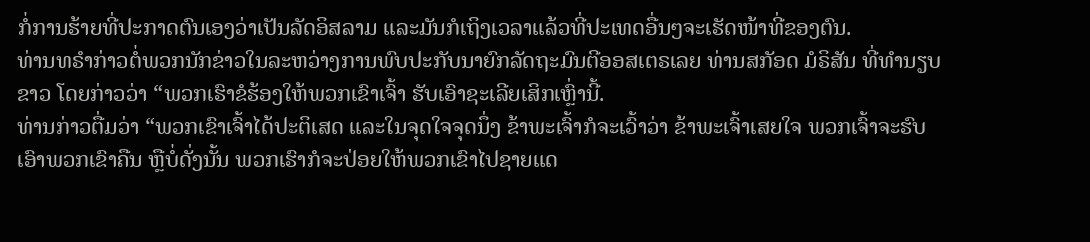ກໍ່ການຮ້າຍທີ່ປະກາດຕົນເອງວ່າເປັນລັດອິສລາມ ແລະມັນກໍເຖິງເວລາແລ້ວທີ່ປະເທດອື່ນໆຈະເຮັດໜ້າທີ່ຂອງຕົນ.
ທ່ານທຣຳກ່າວຕໍ່ພວກນັກຂ່າວໃນລະຫວ່າງການພົບປະກັບນາຍົກລັດຖະມົນຕີອອສເຕຣເລຍ ທ່ານສກັອດ ມໍຣິສັນ ທີ່ທຳນຽບຂາວ ໂດຍກ່າວວ່າ “ພວກເຮົາຂໍຮ້ອງໃຫ້ພວກເຂົາເຈົ້າ ຮັບເອົາຊະເລີຍເສິກເຫຼົ່ານີ້.
ທ່ານກ່າວຕື່ມວ່າ “ພວກເຂົາເຈົ້າໄດ້ປະຕິເສດ ແລະໃນຈຸດໃຈຈຸດນຶ່ງ ຂ້າພະເຈົ້າກໍຈະເວົ້າວ່າ ຂ້າພະເຈົ້າເສຍໃຈ ພວກເຈົ້າຈະຮົບເອົາພວກເຂົາຄືນ ຫຼືບໍ່ດັ່ງນັ້ນ ພວກເຮົາກໍຈະປ່ອຍໃຫ້ພວກເຂົາໄປຊາຍແດ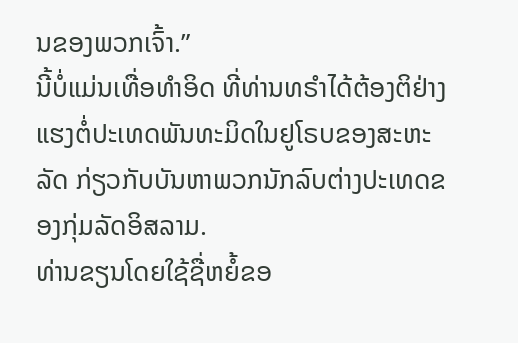ນຂອງພວກເຈົ້າ.”
ນີ້ບໍ່ແມ່ນເທື່ອທຳອິດ ທີ່ທ່ານທຣຳໄດ້ຕ້ອງຕິຢ່າງແຮງຕໍ່ປະເທດພັນທະມິດໃນຢູໂຣບຂອງສະຫະລັດ ກ່ຽວກັບບັນຫາພວກນັກລົບຕ່າງປະເທດຂອງກຸ່ມລັດອິສລາມ.
ທ່ານຂຽນໂດຍໃຊ້ຊື່ຫຍໍ້ຂອ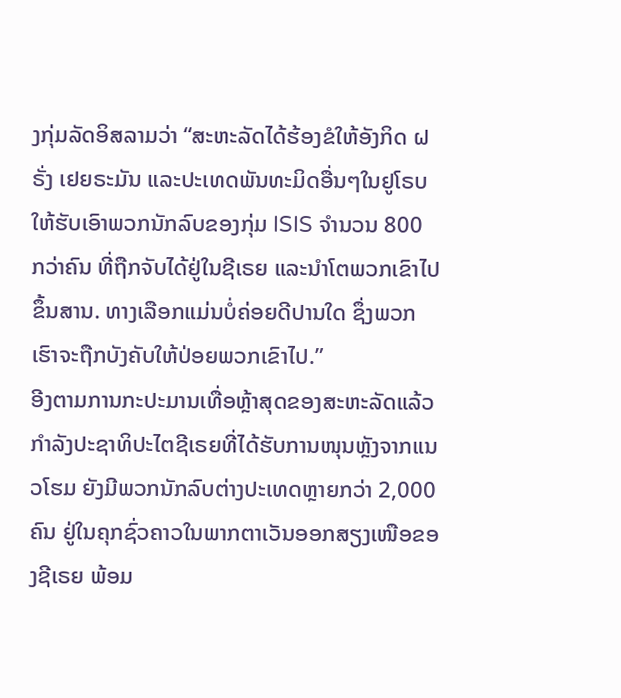ງກຸ່ມລັດອິສລາມວ່າ “ສະຫະລັດໄດ້ຮ້ອງຂໍໃຫ້ອັງກິດ ຝຣັ່ງ ເຢຍຣະມັນ ແລະປະເທດພັນທະມິດອື່ນໆໃນຢູໂຣບ ໃຫ້ຮັບເອົາພວກນັກລົບຂອງກຸ່ມ ISIS ຈຳນວນ 800 ກວ່າຄົນ ທີ່ຖືກຈັບໄດ້ຢູ່ໃນຊີເຣຍ ແລະນຳໂຕພວກເຂົາໄປຂຶ້ນສານ. ທາງເລືອກແມ່ນບໍ່ຄ່ອຍດີປານໃດ ຊຶ່ງພວກເຮົາຈະຖືກບັງຄັບໃຫ້ປ່ອຍພວກເຂົາໄປ.”
ອີງຕາມການກະປະມານເທື່ອຫຼ້າສຸດຂອງສະຫະລັດແລ້ວ ກຳລັງປະຊາທິປະໄຕຊີເຣຍທີ່ໄດ້ຮັບການໜຸນຫຼັງຈາກແນວໂຮມ ຍັງມີພວກນັກລົບຕ່າງປະເທດຫຼາຍກວ່າ 2,000 ຄົນ ຢູ່ໃນຄຸກຊົ່ວຄາວໃນພາກຕາເວັນອອກສຽງເໜືອຂອງຊີເຣຍ ພ້ອມ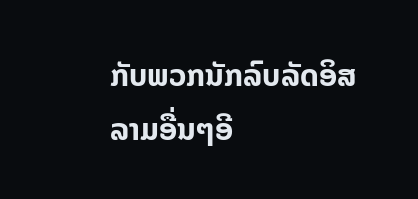ກັບພວກນັກລົບລັດອິສລາມອື່ນໆອີ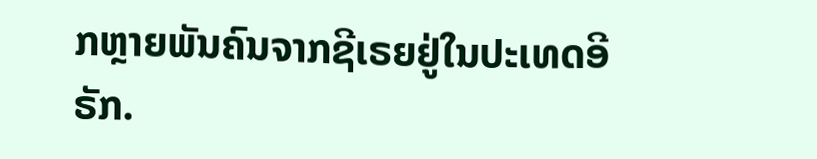ກຫຼາຍພັນຄົນຈາກຊີເຣຍຢູ່ໃນປະເທດອີຣັກ.